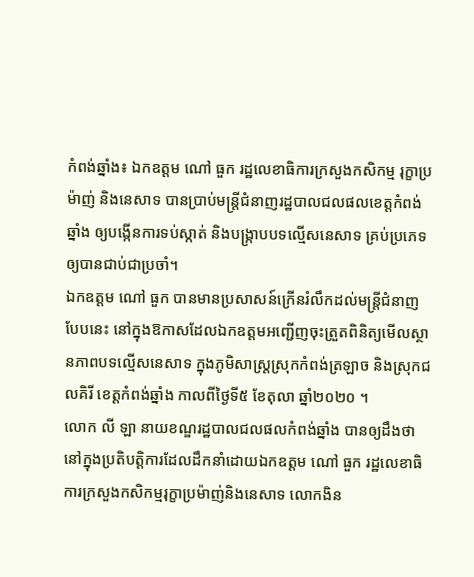កំពង់ឆ្នាំង៖ ឯកឧត្តម ណៅ ធួក រដ្ឋលេខាធិការក្រសួងកសិកម្ម រុក្ខាប្រម៉ាញ់ និងនេសាទ បានប្រាប់មន្ត្រីជំនាញរដ្ឋបាលជលផលខេត្តកំពង់ឆ្នាំង ឲ្យបង្កើនការទប់ស្កាត់ និងបង្ក្រាបបទល្មើសនេសាទ គ្រប់ប្រភេទឲ្យបានជាប់ជាប្រចាំ។
ឯកឧត្តម ណៅ ធួក បានមានប្រសាសន៍ក្រើនរំលឹកដល់មន្ត្រីជំនាញបែបនេះ នៅក្នុងឱកាសដែលឯកឧត្តមអញ្ជើញចុះត្រួតពិនិត្យមើលស្ថានភាពបទល្មើសនេសាទ ក្នុងភូមិសាស្ត្រស្រុកកំពង់ត្រឡាច និងស្រុកជលគិរី ខេត្តកំពង់ឆ្នាំង កាលពីថ្ងៃទី៥ ខែតុលា ឆ្នាំ២០២០ ។
លោក លី ឡា នាយខណ្ឌរដ្ឋបាលជលផលកំពង់ឆ្នាំង បានឲ្យដឹងថា នៅក្នុងប្រតិបត្តិការដែលដឹកនាំដោយឯកឧត្តម ណៅ ធួក រដ្ឋលេខាធិការក្រសួងកសិកម្មរុក្ខាប្រម៉ាញ់និងនេសាទ លោកងិន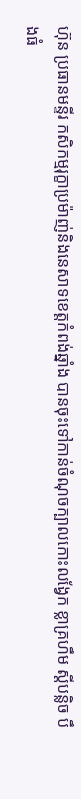ហ៊ុន ប្រធានមន្ទីរ កសិកម្មរុក្ខាប្រម៉ាញ់និងនេសាទខេត្តកំពង់ឆ្នាំង បានចុះទៅកាន់ចំណុចក្បាលកោះលង្វែក ខ្លាគ្រហឹម ស្តីបន្លិច បឹងធំ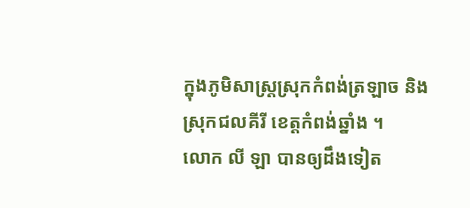ក្នុងភូមិសាស្ត្រស្រុកកំពង់ត្រឡាច និងស្រុកជលគីរី ខេត្តកំពង់ឆ្នាំង ។
លោក លី ឡា បានឲ្យដឹងទៀត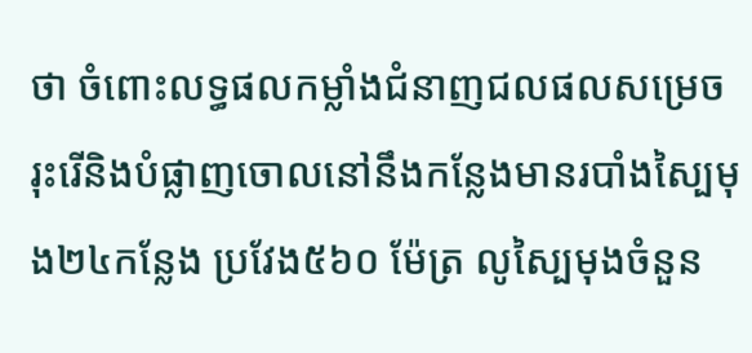ថា ចំពោះលទ្ធផលកម្លាំងជំនាញជលផលសម្រេចរុះរើនិងបំផ្លាញចោលនៅនឹងកន្លែងមានរបាំងស្បៃមុង២៤កន្លែង ប្រវែង៥៦០ ម៉ែត្រ លូស្បៃមុងចំនួន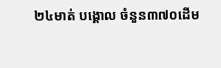២៤មាត់ បង្គោល ចំនួន៣៧០ដេីម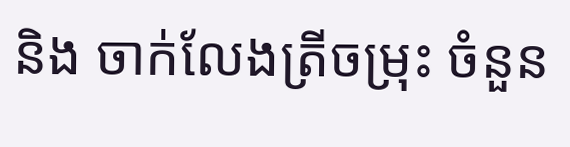និង ចាក់លែងត្រីចម្រុះ ចំនួន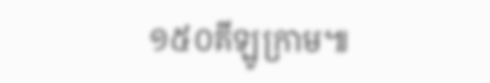១៥០គីឡូក្រាម៕